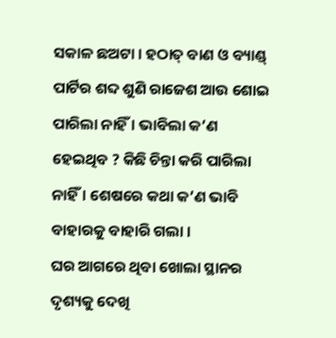ସକାଳ ଛଅଟା । ହଠାତ୍ ବାଣ ଓ ବ୍ୟାଣ୍ଡ୍ ପାର୍ଟିର ଶବ୍ଦ ଶୁଣି ରାଜେଶ ଆଉ ଶୋଇ ପାରିଲା ନାହିଁ । ଭାବିଲା କ’ଣ ହେଇଥିବ ? କିଛି ଚିନ୍ତା କରି ପାରିଲା ନାହିଁ । ଶେଷରେ କଥା କ’ଣ ଭାବି ବାହାରକୁ ବାହାରି ଗଲା ।
ଘର ଆଗରେ ଥିବା ଖୋଲା ସ୍ଥାନର ଦୃଶ୍ୟକୁ ଦେଖି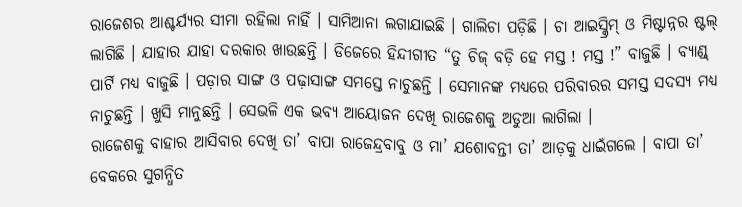ରାଜେଶର ଆଶ୍ଚର୍ଯ୍ୟର ସୀମା ରହିଲା ନାହିଁ । ସାମିଆନା ଲଗାଯାଇଛି । ଗାଲିଚା ପଡ଼ିଛି । ଚା ଆଇସ୍କ୍ରିମ୍ ଓ ମିଷ୍ଟାନ୍ନର ଷ୍ଟଲ୍ ଲାଗିଛି । ଯାହାର ଯାହା ଦରକାର ଖାଉଛନ୍ତି । ଡିଜେରେ ହିନ୍ଦୀଗୀତ “ତୁ ଚିଜ୍ ବଡ଼ି ହେ ମସ୍ତ ! ମସ୍ତ !” ବାଜୁଛି । ବ୍ୟାଣ୍ଡ୍ ପାର୍ଟି ମଧ୍ୟ ବାଜୁଛି । ପଡ଼ାର ସାଙ୍ଗ ଓ ପଢ଼ାସାଙ୍ଗ ସମସ୍ତେ ନାଚୁଛନ୍ତି । ସେମାନଙ୍କ ମଧ୍ୟରେ ପରିବାରର ସମସ୍ତ ସଦସ୍ୟ ମଧ୍ୟ ନାଚୁଛନ୍ତି । ଖୁସି ମାନୁଛନ୍ତି । ସେଭଳି ଏକ ଭବ୍ୟ ଆୟୋଜନ ଦେଖି ରାଜେଶକୁ ଅଡୁଆ ଲାଗିଲା ।
ରାଜେଶକୁ ବାହାର ଆସିବାର ଦେଖି ତା’ ବାପା ରାଜେନ୍ଦ୍ରବାବୁ ଓ ମା’ ଯଶୋବନ୍ତୀ ତା’ ଆଡ଼କୁ ଧାଇଁଗଲେ । ବାପା ତା’ ବେକରେ ସୁଗନ୍ଧିତ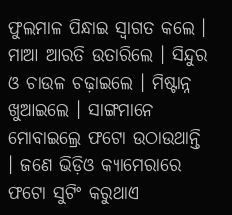ଫୁଲମାଳ ପିନ୍ଧାଇ ସ୍ୱାଗତ କଲେ । ମାଆ ଆରତି ଉତାରିଲେ । ସିନ୍ଦୁର ଓ ଚାଉଳ ଚଢ଼ାଇଲେ । ମିଷ୍ଟାନ୍ନ ଖୁଆଇଲେ । ସାଙ୍ଗମାନେ ମୋବାଇଲ୍ରେ ଫଟୋ ଉଠାଉଥାନ୍ତି । ଜଣେ ଭିଡ଼ିଓ କ୍ୟାମେରାରେ ଫଟୋ ସୁଟିଂ କରୁଥାଏ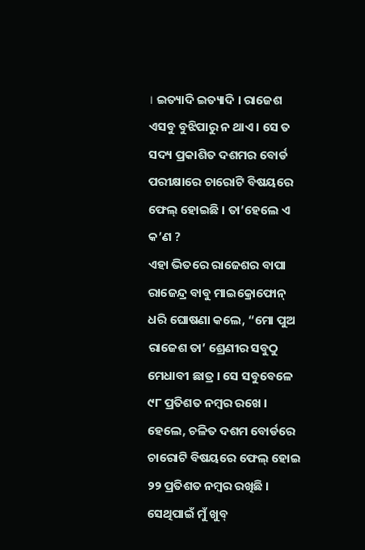। ଇତ୍ୟାଦି ଇତ୍ୟାଦି । ରାଜେଶ ଏସବୁ ବୁଝିପାରୁ ନ ଥାଏ । ସେ ତ ସଦ୍ୟ ପ୍ରକାଶିତ ଦଶମର ବୋର୍ଡ ପରୀକ୍ଷାରେ ଚାରୋଟି ବିଷୟରେ ଫେଲ୍ ହୋଇଛି । ତା’ହେଲେ ଏ କ’ଣ ?
ଏହା ଭିତରେ ରାଜେଶର ବାପା ରାଜେନ୍ଦ୍ର ବାବୁ ମାଇକ୍ରୋଫୋନ୍ ଧରି ଘୋଷଣା କଲେ, “ମୋ ପୁଅ ରାଜେଶ ତା’ ଶ୍ରେଣୀର ସବୁଠୁ ମେଧାବୀ ଛାତ୍ର । ସେ ସବୁବେଳେ ୯୮ ପ୍ରତିଶତ ନମ୍ୱର ରଖେ । ହେଲେ, ଚଳିତ ଦଶମ ବୋର୍ଡରେ ଚାରୋଟି ବିଷୟରେ ଫେଲ୍ ହୋଇ ୨୨ ପ୍ରତିଶତ ନମ୍ୱର ରଖିଛି । ସେଥିପାଇଁ ମୁଁ ଖୁବ୍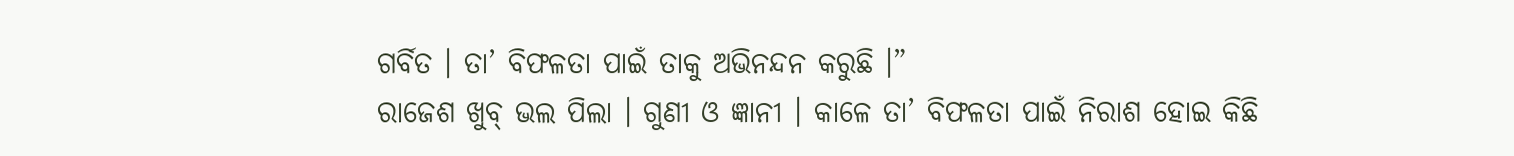ଗର୍ବିତ । ତା’ ବିଫଳତା ପାଇଁ ତାକୁ ଅଭିନନ୍ଦନ କରୁଛି ।”
ରାଜେଶ ଖୁବ୍ ଭଲ ପିଲା । ଗୁଣୀ ଓ ଜ୍ଞାନୀ । କାଳେ ତା’ ବିଫଳତା ପାଇଁ ନିରାଶ ହୋଇ କିଛି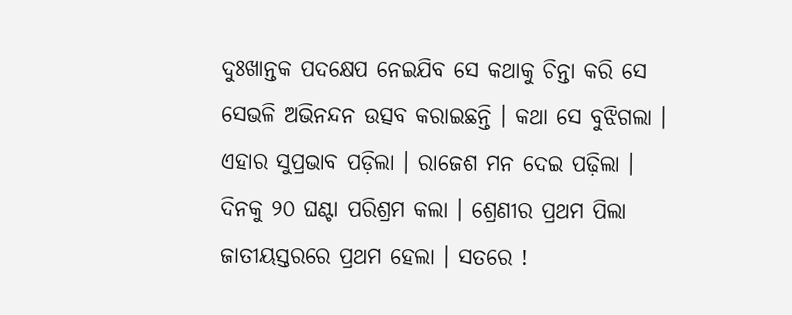ଦୁଃଖାନ୍ତକ ପଦକ୍ଷେପ ନେଇଯିବ ସେ କଥାକୁ ଚିନ୍ତା କରି ସେ ସେଭଳି ଅଭିନନ୍ଦନ ଉତ୍ସବ କରାଇଛନ୍ତି । କଥା ସେ ବୁଝିଗଲା ।
ଏହାର ସୁପ୍ରଭାବ ପଡ଼ିଲା । ରାଜେଶ ମନ ଦେଇ ପଢ଼ିଲା । ଦିନକୁ ୨୦ ଘଣ୍ଟା ପରିଶ୍ରମ କଲା । ଶ୍ରେଣୀର ପ୍ରଥମ ପିଲା ଜାତୀୟସ୍ତରରେ ପ୍ରଥମ ହେଲା । ସତରେ !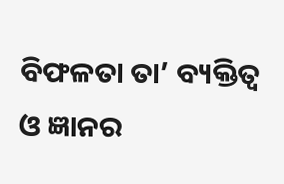ବିଫଳତା ତା’ ବ୍ୟକ୍ତିତ୍ୱ ଓ ଜ୍ଞାନର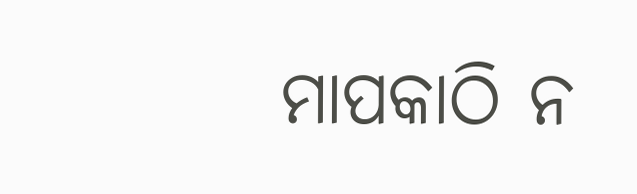ମାପକାଠି ନ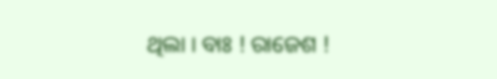ଥିଲା । ବାଃ ! ରାଜେଶ !